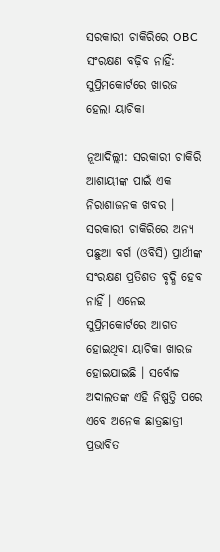ସରକାରୀ ଚାକିରିରେ OBC ସଂରକ୍ଷଣ ବଢ଼ିବ ନାହିଁ: ସୁପ୍ରିମକୋର୍ଟରେ ଖାରଜ ହେଲା ୟାଚିକା

ନୂଆଦିଲ୍ଲୀ: ସରକାରୀ ଚାକିରି ଆଶାୟୀଙ୍କ ପାଇଁ ଏକ ନିରାଶାଜନକ ଖବର । ସରକାରୀ ଚାକିରିରେ ଅନ୍ୟ ପଛୁଆ ବର୍ଗ (ଓବିସି) ପ୍ରାର୍ଥୀଙ୍କ ସଂରକ୍ଷଣ ପ୍ରତିଶତ ବୃଦ୍ଧି ହେବ ନାହିଁ । ଏନେଇ ସୁପ୍ରିମକୋର୍ଟରେ ଆଗତ ହୋଇଥିବା ୟାଚିକା ଖାରଜ ହୋଇଯାଇଛି । ସର୍ବୋଚ୍ଚ ଅଦାଲତଙ୍କ ଏହି ନିଷ୍ପତ୍ତି ପରେ ଏବେ ଅନେକ ଛାତ୍ରଛାତ୍ରୀ ପ୍ରଭାବିତ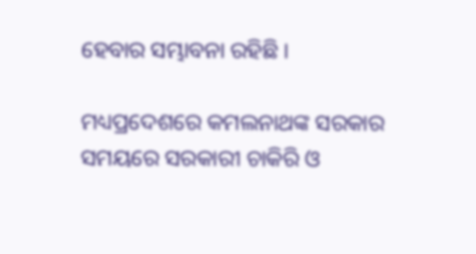ହେବାର ସମ୍ଭାବନା ରହିଛି ।

ମଧ୍ୟପ୍ରଦେଶରେ କମଲନାଥଙ୍କ ସରକାର ସମୟରେ ସରକାରୀ ଚାକିରି ଓ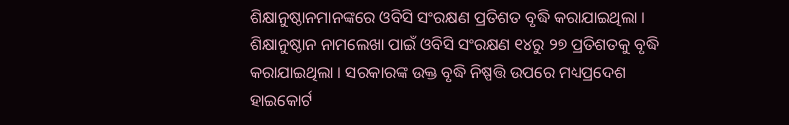ଶିକ୍ଷାନୁଷ୍ଠାନମାନଙ୍କରେ ଓବିସି ସଂରକ୍ଷଣ ପ୍ରତିଶତ ବୃଦ୍ଧି କରାଯାଇଥିଲା । ଶିକ୍ଷାନୁଷ୍ଠାନ ନାମଲେଖା ପାଇଁ ଓବିସି ସଂରକ୍ଷଣ ୧୪ରୁ ୨୭ ପ୍ରତିଶତକୁ ବୃଦ୍ଧି କରାଯାଇଥିଲା । ସରକାରଙ୍କ ଉକ୍ତ ବୃଦ୍ଧି ନିଷ୍ପତ୍ତି ଉପରେ ମଧ୍ୟପ୍ରଦେଶ ହାଇକୋର୍ଟ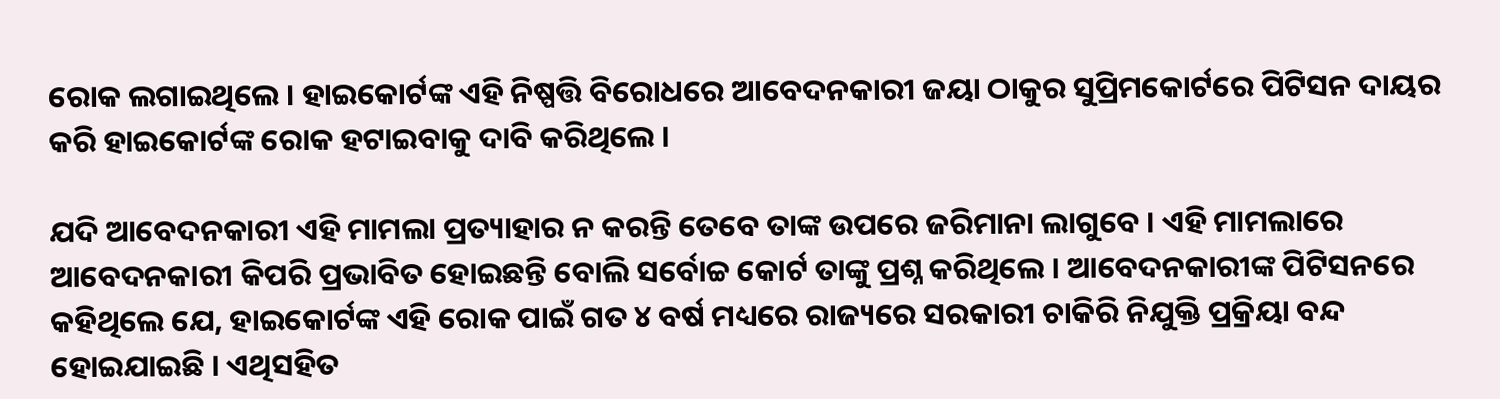ରୋକ ଲଗାଇଥିଲେ । ହାଇକୋର୍ଟଙ୍କ ଏହି ନିଷ୍ପତ୍ତି ବିରୋଧରେ ଆବେଦନକାରୀ ଜୟା ଠାକୁର ସୁପ୍ରିମକୋର୍ଟରେ ପିଟିସନ ଦାୟର କରି ହାଇକୋର୍ଟଙ୍କ ରୋକ ହଟାଇବାକୁ ଦାବି କରିଥିଲେ ।

ଯଦି ଆବେଦନକାରୀ ଏହି ମାମଲା ପ୍ରତ୍ୟାହାର ନ କରନ୍ତି ତେବେ ତାଙ୍କ ଉପରେ ଜରିମାନା ଲାଗୁବେ । ଏହି ମାମଲାରେ ଆବେଦନକାରୀ କିପରି ପ୍ରଭାବିତ ହୋଇଛନ୍ତି ବୋଲି ସର୍ବୋଚ୍ଚ କୋର୍ଟ ତାଙ୍କୁ ପ୍ରଶ୍ନ କରିଥିଲେ । ଆବେଦନକାରୀଙ୍କ ପିଟିସନରେ କହିଥିଲେ ଯେ, ହାଇକୋର୍ଟଙ୍କ ଏହି ରୋକ ପାଇଁ ଗତ ୪ ବର୍ଷ ମଧ୍ୟରେ ରାଜ୍ୟରେ ସରକାରୀ ଚାକିରି ନିଯୁକ୍ତି ପ୍ରକ୍ରିୟା ବନ୍ଦ ହୋଇଯାଇଛି । ଏଥିସହିତ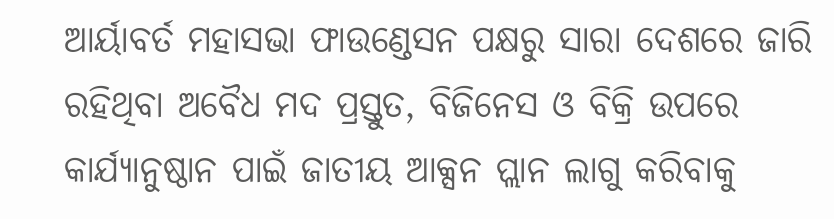ଆର୍ୟାବର୍ତ ମହାସଭା ଫାଉଣ୍ଡେସନ ପକ୍ଷରୁ ସାରା ଦେଶରେ ଜାରି ରହିଥିବା ଅବୈଧ ମଦ ପ୍ରସ୍ତୁତ, ବିଜିନେସ ଓ ବିକ୍ରି ଉପରେ କାର୍ଯ୍ୟାନୁଷ୍ଠାନ ପାଇଁ ଜାତୀୟ ଆକ୍ସନ ପ୍ଲାନ ଲାଗୁ କରିବାକୁ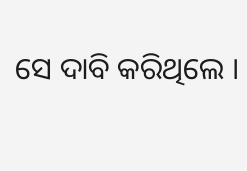ସେ ଦାବି କରିଥିଲେ ।